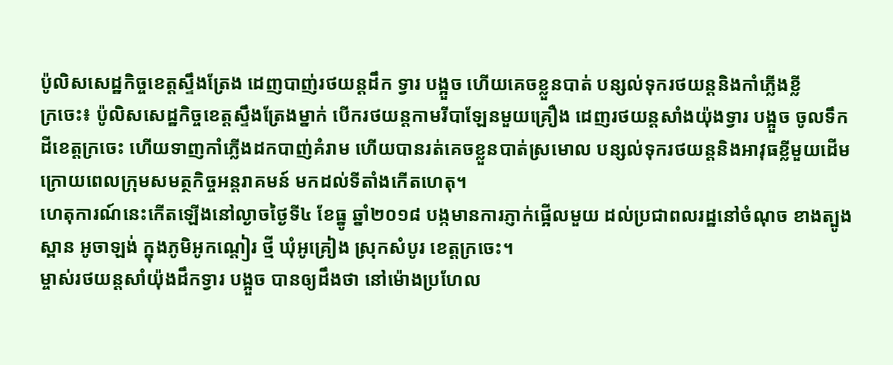ប៉ូលិសសេដ្ឋកិច្ចខេត្តស្ទឹងត្រែង ដេញបាញ់រថយន្តដឹក ទ្វារ បង្អួច ហើយគេចខ្លួនបាត់ បន្សល់ទុករថយន្តនិងកាំភ្លើងខ្លី
ក្រចេះ៖ ប៉ូលិសសេដ្ឋកិច្ចខេត្តស្ទឹងត្រែងម្នាក់ បើករថយន្តកាមរីបាឡែនមួយគ្រឿង ដេញរថយន្តសាំងយ៉ុងទ្វារ បង្អួច ចូលទឹកដីខេត្តក្រចេះ ហើយទាញកាំភ្លើងដកបាញ់គំរាម ហើយបានរត់គេចខ្លួនបាត់ស្រមោល បន្សល់ទុករថយន្តនិងអាវុធខ្លីមួយដើម ក្រោយពេលក្រុមសមត្ថកិច្ចអន្តរាគមន៍ មកដល់ទីតាំងកើតហេតុ។
ហេតុការណ៍នេះកើតឡើងនៅល្ងាចថ្ងៃទី៤ ខែធ្នូ ឆ្នាំ២០១៨ បង្កមានការភ្ញាក់ផ្អើលមួយ ដល់ប្រជាពលរដ្ឋនៅចំណុច ខាងត្បូងស្ពាន អូចាឡង់ ក្នុងភូមិអូកណ្តៀរ ថ្មី ឃុំអូគ្រៀង ស្រុកសំបូរ ខេត្តក្រចេះ។
ម្ចាស់រថយន្តសាំយ៉ុងដឹកទ្វារ បង្អួច បានឲ្យដឹងថា នៅម៉ោងប្រហែល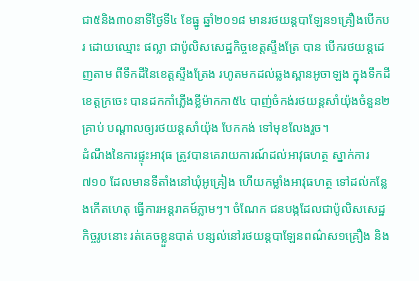ជា៥និង៣០នាទីថ្ងៃទី៤ ខែធ្នូ ឆ្នាំ២០១៨ មានរថយន្តបាឡែន១គ្រឿងបើកបរ ដោយឈ្មោះ ផល្លា ជាប៉ូលិសសេដ្ឋកិច្ចខេត្តស្ទឹងត្រែ បាន បើករថយន្តដេញតាម ពីទឹកដីនៃខេត្តស្ទឹងត្រែង រហូតមកដល់ឆ្លងស្ពានអូចាឡង ក្នុងទឹកដីខេត្តក្រចេះ បានដកកាំភ្លើងខ្លីម៉ាកកា៥៤ បាញ់ចំកង់រថយន្តសាំយ៉ុងចំនួន២គ្រាប់ បណ្តាលឲ្យរថយន្តសាំយ៉ុង បែកកង់ ទៅមុខលែងរួច។
ដំណឹងនៃការផ្ទុះអាវុធ ត្រូវបានគេរាយការណ៍ដល់អាវុធហត្ថ ស្នាក់ការ៧១០ ដែលមានទីតាំងនៅឃុំអូគ្រៀង ហើយកម្លាំងអាវុធហត្ថ ទៅដល់កន្លែងកើតហេតុ ធ្វើការអន្តរាគម៍ភ្លាមៗ។ ចំណែក ជនបង្កដែលជាប៉ូលិសសេដ្ឋកិច្ចរូបនោះ រត់គេចខ្លួនបាត់ បន្សល់នៅរថយន្តបាឡែនពណ៌ស១គ្រឿង និង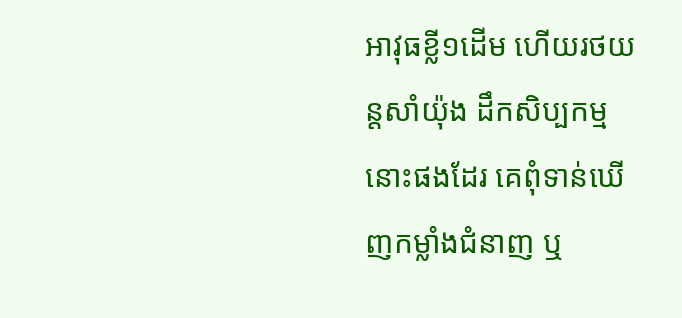អាវុធខ្លី១ដើម ហើយរថយន្តសាំយ៉ុង ដឹកសិប្បកម្មនោះផងដែរ គេពុំទាន់ឃើញកម្លាំងជំនាញ ឬ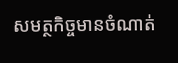សមត្ថកិច្ចមានចំណាត់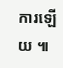ការឡើយ ៕